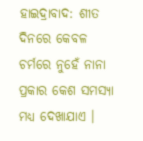ହାଇଦ୍ରାବାଦ: ଶୀତ ଦିନରେ କେବଳ ଚର୍ମରେ ନୁହେଁ ନାନା ପ୍ରକାର କେଶ ସମସ୍ୟା ମଧ୍ୟ ଦେଖାଯାଏ ।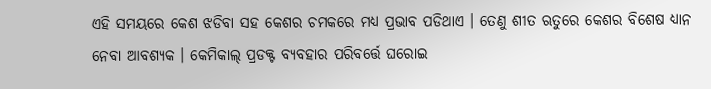ଏହି ସମୟରେ କେଶ ଝଡିବା ସହ କେଶର ଚମକରେ ମଧ୍ୟ ପ୍ରଭାବ ପଡିଥାଏ । ତେଣୁ ଶୀତ ଋତୁରେ କେଶର ବିଶେଷ ଧ୍ୟାନ ନେବା ଆବଶ୍ୟକ । କେମିକାଲ୍ ପ୍ରଡକ୍ଟ ବ୍ୟବହାର ପରିବର୍ତ୍ତେ ଘରୋଇ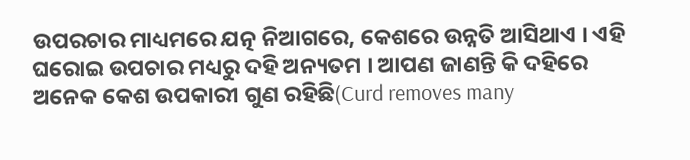ଉପରଚାର ମାଧ୍ୟମରେ ଯତ୍ନ ନିଆଗରେ, କେଶରେ ଉନ୍ନତି ଆସିଥାଏ । ଏହି ଘରୋଇ ଉପଚାର ମଧ୍ୟରୁ ଦହି ଅନ୍ୟତମ । ଆପଣ ଜାଣନ୍ତି କି ଦହିରେ ଅନେକ କେଶ ଉପକାରୀ ଗୁଣ ରହିଛି(Curd removes many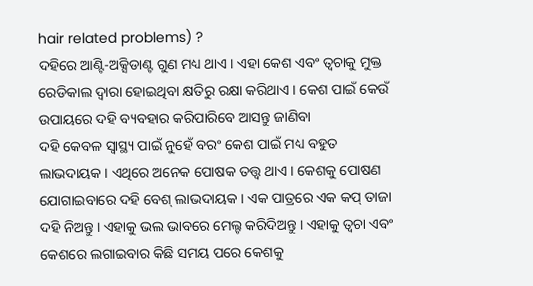hair related problems) ?
ଦହିରେ ଆଣ୍ଟି-ଅକ୍ସିଡାଣ୍ଟ ଗୁଣ ମଧ୍ୟ ଥାଏ । ଏହା କେଶ ଏବଂ ତ୍ୱଚାକୁ ମୁକ୍ତ ରେଡିକାଲ ଦ୍ୱାରା ହୋଇଥିବା କ୍ଷତିରୁ ରକ୍ଷା କରିଥାଏ । କେଶ ପାଇଁ କେଉଁ ଉପାୟରେ ଦହି ବ୍ୟବହାର କରିପାରିବେ ଆସନ୍ତୁ ଜାଣିବା
ଦହି କେବଳ ସ୍ୱାସ୍ଥ୍ୟ ପାଇଁ ନୁହେଁ ବରଂ କେଶ ପାଇଁ ମଧ୍ୟ ବହୁତ ଲାଭଦାୟକ । ଏଥିରେ ଅନେକ ପୋଷକ ତତ୍ତ୍ୱ ଥାଏ । କେଶକୁ ପୋଷଣ ଯୋଗାଇବାରେ ଦହି ବେଶ୍ ଲାଭଦାୟକ । ଏକ ପାତ୍ରରେ ଏକ କପ୍ ତାଜା ଦହି ନିଅନ୍ତୁ । ଏହାକୁ ଭଲ ଭାବରେ ମେଲ୍ଟ କରିଦିଅନ୍ତୁ । ଏହାକୁ ତ୍ୱଚା ଏବଂ କେଶରେ ଲଗାଇବାର କିଛି ସମୟ ପରେ କେଶକୁ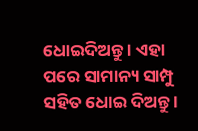ଧୋଇଦିଅନ୍ତୁ । ଏହା ପରେ ସାମାନ୍ୟ ସାମ୍ପୁ ସହିତ ଧୋଇ ଦିଅନ୍ତୁ ।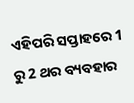ଏହିପରି ସପ୍ତାହରେ 1 ରୁ 2 ଥର ବ୍ୟବହାର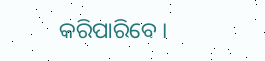କରିପାରିବେ ।